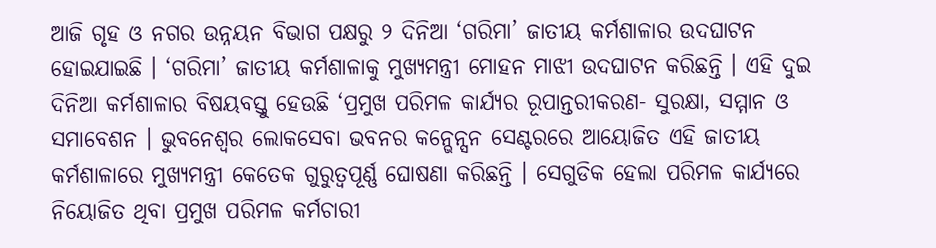ଆଜି ଗୃହ ଓ ନଗର ଉନ୍ନୟନ ବିଭାଗ ପକ୍ଷରୁ ୨ ଦିନିଆ ‘ଗରିମା’ ଜାତୀୟ କର୍ମଶାଳାର ଉଦଘାଟନ ହୋଇଯାଇଛି । ‘ଗରିମା’ ଜାତୀୟ କର୍ମଶାଳାକୁ ମୁଖ୍ୟମନ୍ତ୍ରୀ ମୋହନ ମାଝୀ ଉଦଘାଟନ କରିଛନ୍ତି । ଏହି ଦୁଇ ଦିନିଆ କର୍ମଶାଳାର ବିଷୟବସ୍ତୁ ହେଉଛି ‘ପ୍ରମୁଖ ପରିମଳ କାର୍ଯ୍ୟର ରୂପାନ୍ତରୀକରଣ- ସୁରକ୍ଷା, ସମ୍ମାନ ଓ ସମାବେଶନ । ଭୁବନେଶ୍ୱର ଲୋକସେବା ଭବନର କନ୍ଭେନ୍ସନ ସେଣ୍ଟରରେ ଆୟୋଜିତ ଏହି ଜାତୀୟ କର୍ମଶାଳାରେ ମୁଖ୍ୟମନ୍ତ୍ରୀ କେତେକ ଗୁରୁତ୍ୱପୂର୍ଣ୍ଣ ଘୋଷଣା କରିଛନ୍ତି । ସେଗୁଡିକ ହେଲା ପରିମଳ କାର୍ଯ୍ୟରେ ନିୟୋଜିତ ଥିବା ପ୍ରମୁଖ ପରିମଳ କର୍ମଚାରୀ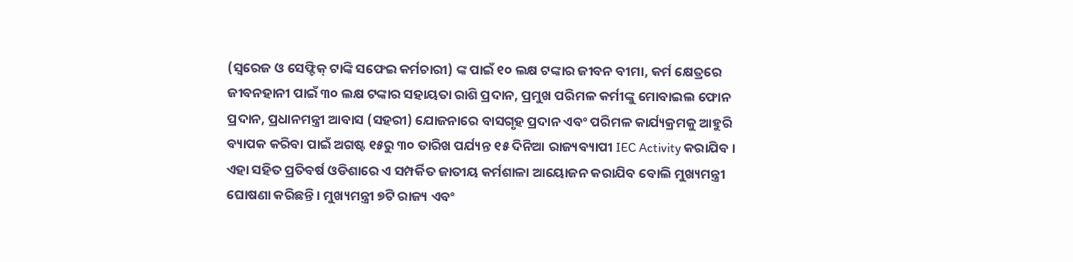(ସ୍ୱରେଜ ଓ ସେଫ୍ଟିକ୍ ଟାଙ୍କି ସଫେଇ କର୍ମଚାରୀ) ଙ୍କ ପାଇଁ ୧୦ ଲକ୍ଷ ଟଙ୍କାର ଜୀବନ ବୀମା, କର୍ମ କ୍ଷେତ୍ରରେ ଜୀବନହାନୀ ପାଇଁ ୩୦ ଲକ୍ଷ ଟଙ୍କାର ସହାୟତା ରାଶି ପ୍ରଦାନ, ପ୍ରମୁଖ ପରିମଳ କର୍ମୀଙ୍କୁ ମୋବାଇଲ ଫୋନ ପ୍ରଦାନ, ପ୍ରଧାନମନ୍ତ୍ରୀ ଆବାସ (ସହରୀ) ଯୋଜନାରେ ବାସଗୃହ ପ୍ରଦାନ ଏବଂ ପରିମଳ କାର୍ଯ୍ୟକ୍ରମକୁ ଆହୁରି ବ୍ୟାପକ କରିବା ପାଇଁ ଅଗଷ୍ଟ ୧୫ରୁ ୩୦ ତାରିଖ ପର୍ଯ୍ୟନ୍ତ ୧୫ ଦିନିଆ ରାଜ୍ୟବ୍ୟାପୀ IEC Activity କରାଯିବ । ଏହା ସହିତ ପ୍ରତିବର୍ଷ ଓଡିଶାରେ ଏ ସମ୍ପର୍କିତ ଜାତୀୟ କର୍ମଶାଳା ଆୟୋଜନ କରାଯିବ ବୋଲି ମୁଖ୍ୟମନ୍ତ୍ରୀ ଘୋଷଣା କରିଛନ୍ତି । ମୁଖ୍ୟମନ୍ତ୍ରୀ ୭ଟି ରାଜ୍ୟ ଏବଂ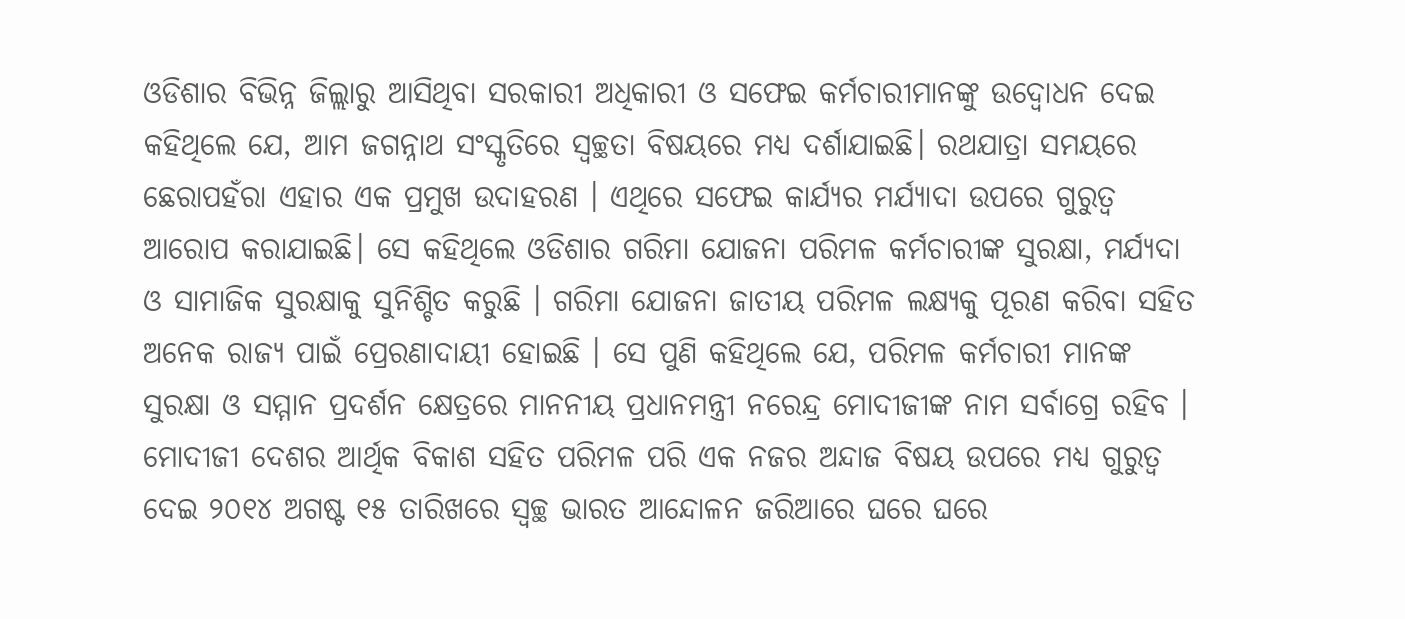ଓଡିଶାର ବିଭିନ୍ନ ଜିଲ୍ଲାରୁ ଆସିଥିବା ସରକାରୀ ଅଧିକାରୀ ଓ ସଫେଇ କର୍ମଚାରୀମାନଙ୍କୁ ଉଦ୍ବୋଧନ ଦେଇ କହିଥିଲେ ଯେ, ଆମ ଜଗନ୍ନାଥ ସଂସ୍କୃତିରେ ସ୍ୱଚ୍ଛତା ବିଷୟରେ ମଧ୍ୟ ଦର୍ଶାଯାଇଛି। ରଥଯାତ୍ରା ସମୟରେ ଛେରାପହଁରା ଏହାର ଏକ ପ୍ରମୁଖ ଉଦାହରଣ । ଏଥିରେ ସଫେଇ କାର୍ଯ୍ୟର ମର୍ଯ୍ୟାଦା ଉପରେ ଗୁରୁତ୍ୱ ଆରୋପ କରାଯାଇଛି। ସେ କହିଥିଲେ ଓଡିଶାର ଗରିମା ଯୋଜନା ପରିମଳ କର୍ମଚାରୀଙ୍କ ସୁରକ୍ଷା, ମର୍ଯ୍ୟଦା ଓ ସାମାଜିକ ସୁରକ୍ଷାକୁ ସୁନିଶ୍ଚିତ କରୁଛି । ଗରିମା ଯୋଜନା ଜାତୀୟ ପରିମଳ ଲକ୍ଷ୍ୟକୁ ପୂରଣ କରିବା ସହିତ ଅନେକ ରାଜ୍ୟ ପାଇଁ ପ୍ରେରଣାଦାୟୀ ହୋଇଛି । ସେ ପୁଣି କହିଥିଲେ ଯେ, ପରିମଳ କର୍ମଚାରୀ ମାନଙ୍କ ସୁରକ୍ଷା ଓ ସମ୍ମାନ ପ୍ରଦର୍ଶନ କ୍ଷେତ୍ରରେ ମାନନୀୟ ପ୍ରଧାନମନ୍ତ୍ରୀ ନରେନ୍ଦ୍ର ମୋଦୀଜୀଙ୍କ ନାମ ସର୍ବାଗ୍ରେ ରହିବ । ମୋଦୀଜୀ ଦେଶର ଆର୍ଥିକ ବିକାଶ ସହିତ ପରିମଳ ପରି ଏକ ନଜର ଅନ୍ଦାଜ ବିଷୟ ଉପରେ ମଧ୍ୟ ଗୁରୁତ୍ୱ ଦେଇ ୨୦୧୪ ଅଗଷ୍ଟ ୧୫ ତାରିଖରେ ସ୍ୱଚ୍ଛ ଭାରତ ଆନ୍ଦୋଳନ ଜରିଆରେ ଘରେ ଘରେ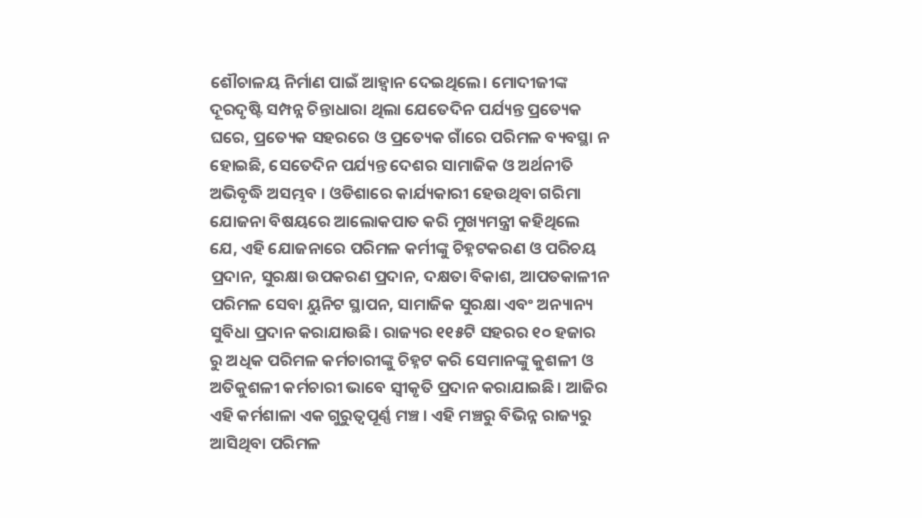ଶୌଚାଳୟ ନିର୍ମାଣ ପାଇଁ ଆହ୍ୱାନ ଦେଇଥିଲେ। ମୋଦୀଜୀଙ୍କ ଦୂରଦୃଷ୍ଟି ସମ୍ପନ୍ନ ଚିନ୍ତାଧାରା ଥିଲା ଯେତେଦିନ ପର୍ଯ୍ୟନ୍ତ ପ୍ରତ୍ୟେକ ଘରେ, ପ୍ରତ୍ୟେକ ସହରରେ ଓ ପ୍ରତ୍ୟେକ ଗାଁରେ ପରିମଳ ବ୍ୟବସ୍ଥା ନ ହୋଇଛି, ସେତେଦିନ ପର୍ଯ୍ୟନ୍ତ ଦେଶର ସାମାଜିକ ଓ ଅର୍ଥନୀତି ଅଭିବୃଦ୍ଧି ଅସମ୍ଭବ । ଓଡିଶାରେ କାର୍ଯ୍ୟକାରୀ ହେଉଥିବା ଗରିମା ଯୋଜନା ବିଷୟରେ ଆଲୋକପାତ କରି ମୁଖ୍ୟମନ୍ତ୍ରୀ କହିଥିଲେ ଯେ, ଏହି ଯୋଜନାରେ ପରିମଳ କର୍ମୀଙ୍କୁ ଚିହ୍ନଟକରଣ ଓ ପରିଚୟ ପ୍ରଦାନ, ସୁରକ୍ଷା ଉପକରଣ ପ୍ରଦାନ, ଦକ୍ଷତା ବିକାଶ, ଆପତକାଳୀନ ପରିମଳ ସେବା ୟୁନିଟ ସ୍ଥାପନ, ସାମାଜିକ ସୁରକ୍ଷା ଏବଂ ଅନ୍ୟାନ୍ୟ ସୁବିଧା ପ୍ରଦାନ କରାଯାଉଛି। ରାଜ୍ୟର ୧୧୫ଟି ସହରର ୧୦ ହଜାର ରୁ ଅଧିକ ପରିମଳ କର୍ମଚାରୀଙ୍କୁ ଚିହ୍ନଟ କରି ସେମାନଙ୍କୁ କୁଶଳୀ ଓ ଅତିକୁଶଳୀ କର୍ମଚାରୀ ଭାବେ ସ୍ୱୀକୃତି ପ୍ରଦାନ କରାଯାଇଛି। ଆଜିର ଏହି କର୍ମଶାଳା ଏକ ଗୁରୁତ୍ୱପୂର୍ଣ୍ଣ ମଞ୍ଚ । ଏହି ମଞ୍ଚରୁ ବିଭିନ୍ନ ରାଜ୍ୟରୁ ଆସିଥିବା ପରିମଳ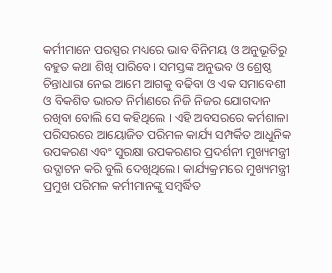କର୍ମୀମାନେ ପରସ୍ପର ମଧ୍ୟରେ ଭାବ ବିନିମୟ ଓ ଅନୁଭୂତିରୁ ବହୁତ କଥା ଶିଖି ପାରିବେ। ସମସ୍ତଙ୍କ ଅନୁଭବ ଓ ଶ୍ରେଷ୍ଠ ଚିନ୍ତାଧାରା ନେଇ ଆମେ ଆଗକୁ ବଢିବା ଓ ଏକ ସମାବେଶୀ ଓ ବିକଶିତ ଭାରତ ନିର୍ମାଣରେ ନିଜି ନିଜର ଯୋଗଦାନ ରଖିବା ବୋଲି ସେ କହିଥିଲେ । ଏହି ଅବସରରେ କର୍ମଶାଳା ପରିସରରେ ଆୟୋଜିତ ପରିମଳ କାର୍ଯ୍ୟ ସମ୍ପର୍କିତ ଆଧୁନିକ ଉପକରଣ ଏବଂ ସୁରକ୍ଷା ଉପକରଣର ପ୍ରଦର୍ଶନୀ ମୁଖ୍ୟମନ୍ତ୍ରୀ ଉଦ୍ଘାଟନ କରି ବୁଲି ଦେଖିଥିଲେ। କାର୍ଯ୍ୟକ୍ରମରେ ମୁଖ୍ୟମନ୍ତ୍ରୀ ପ୍ରମୁଖ ପରିମଳ କର୍ମୀମାନଙ୍କୁ ସମ୍ବର୍ଦ୍ଧିତ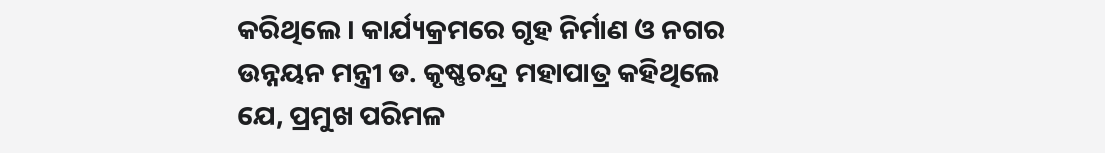କରିଥିଲେ । କାର୍ଯ୍ୟକ୍ରମରେ ଗୃହ ନିର୍ମାଣ ଓ ନଗର ଉନ୍ନୟନ ମନ୍ତ୍ରୀ ଡ. କୃଷ୍ଣଚନ୍ଦ୍ର ମହାପାତ୍ର କହିଥିଲେ ଯେ, ପ୍ରମୁଖ ପରିମଳ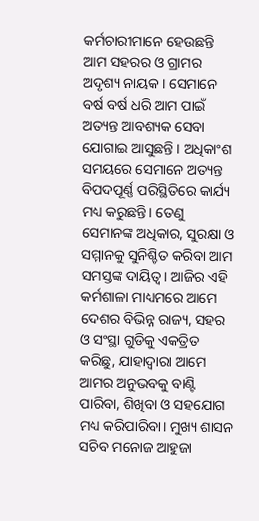କର୍ମଚାରୀମାନେ ହେଉଛନ୍ତି ଆମ ସହରର ଓ ଗ୍ରାମର ଅଦୃଶ୍ୟ ନାୟକ । ସେମାନେ ବର୍ଷ ବର୍ଷ ଧରି ଆମ ପାଇଁ ଅତ୍ୟନ୍ତ ଆବଶ୍ୟକ ସେବା ଯୋଗାଇ ଆସୁଛନ୍ତି । ଅଧିକାଂଶ ସମୟରେ ସେମାନେ ଅତ୍ୟନ୍ତ ବିପଦପୂର୍ଣ୍ଣ ପରିସ୍ଥିତିରେ କାର୍ଯ୍ୟ ମଧ୍ୟ କରୁଛନ୍ତି। ତେଣୁ ସେମାନଙ୍କ ଅଧିକାର, ସୁରକ୍ଷା ଓ ସମ୍ମାନକୁ ସୁନିଶ୍ଚିତ କରିବା ଆମ ସମସ୍ତଙ୍କ ଦାୟିତ୍ୱ। ଆଜିର ଏହି କର୍ମଶାଳା ମାଧ୍ୟମରେ ଆମେ ଦେଶର ବିଭିନ୍ନ ରାଜ୍ୟ, ସହର ଓ ସଂସ୍ଥା ଗୁଡିକୁ ଏକତ୍ରିତ କରିଛୁ, ଯାହାଦ୍ୱାରା ଆମେ ଆମର ଅନୁଭବକୁ ବାଣ୍ଟି ପାରିବା, ଶିଖିବା ଓ ସହଯୋଗ ମଧ୍ୟ କରିପାରିବା। ମୁଖ୍ୟ ଶାସନ ସଚିବ ମନୋଜ ଆହୁଜା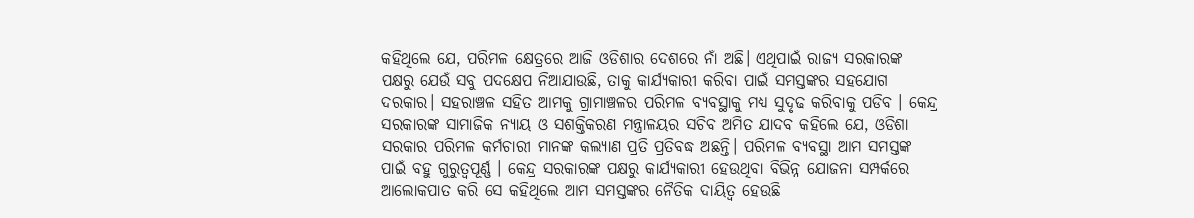କହିଥିଲେ ଯେ, ପରିମଳ କ୍ଷେତ୍ରରେ ଆଜି ଓଡିଶାର ଦେଶରେ ନାଁ ଅଛି। ଏଥିପାଇଁ ରାଜ୍ୟ ସରକାରଙ୍କ ପକ୍ଷରୁ ଯେଉଁ ସବୁ ପଦକ୍ଷେପ ନିଆଯାଉଛି, ତାକୁ କାର୍ଯ୍ୟକାରୀ କରିବା ପାଇଁ ସମସ୍ତଙ୍କର ସହଯୋଗ ଦରକାର। ସହରାଞ୍ଚଳ ସହିତ ଆମକୁ ଗ୍ରାମାଞ୍ଚଳର ପରିମଳ ବ୍ୟବସ୍ଥାକୁ ମଧ୍ୟ ସୁଦୃଢ କରିବାକୁ ପଡିବ । କେନ୍ଦ୍ର ସରକାରଙ୍କ ସାମାଜିକ ନ୍ୟାୟ ଓ ସଶକ୍ତିକରଣ ମନ୍ତ୍ରାଳୟର ସଚିବ ଅମିତ ଯାଦବ କହିଲେ ଯେ, ଓଡିଶା ସରକାର ପରିମଳ କର୍ମଚାରୀ ମାନଙ୍କ କଲ୍ୟାଣ ପ୍ରତି ପ୍ରତିବଦ୍ଧ ଅଛନ୍ତି। ପରିମଳ ବ୍ୟବସ୍ଥା ଆମ ସମସ୍ତଙ୍କ ପାଇଁ ବହୁ ଗୁରୁତ୍ୱପୂର୍ଣ୍ଣ । କେନ୍ଦ୍ର ସରକାରଙ୍କ ପକ୍ଷରୁ କାର୍ଯ୍ୟକାରୀ ହେଉଥିବା ବିଭିନ୍ନ ଯୋଜନା ସମ୍ପର୍କରେ ଆଲୋକପାତ କରି ସେ କହିଥିଲେ ଆମ ସମସ୍ତଙ୍କର ନୈତିକ ଦାୟିତ୍ୱ ହେଉଛି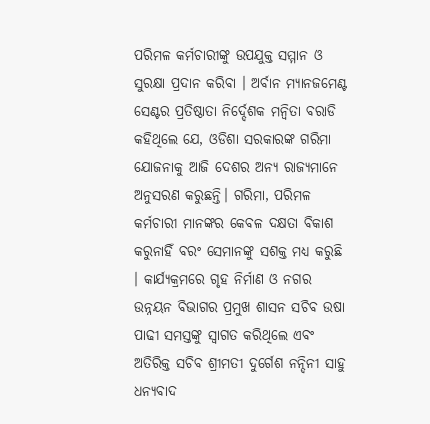ପରିମଳ କର୍ମଚାରୀଙ୍କୁ ଉପଯୁକ୍ତ ସମ୍ମାନ ଓ ସୁରକ୍ଷା ପ୍ରଦାନ କରିବା । ଅର୍ବାନ ମ୍ୟାନଜମେଣ୍ଟ ସେଣ୍ଟର ପ୍ରତିଷ୍ଠାତା ନିର୍ଦ୍ଦେଶକ ମନ୍ୱିତା ବରାଡି କହିଥିଲେ ଯେ, ଓଡିଶା ସରକାରଙ୍କ ଗରିମା ଯୋଜନାକୁ ଆଜି ଦେଶର ଅନ୍ୟ ରାଜ୍ୟମାନେ ଅନୁସରଣ କରୁଛନ୍ତି। ଗରିମା, ପରିମଳ କର୍ମଚାରୀ ମାନଙ୍କର କେବଳ ଦକ୍ଷତା ବିକାଶ କରୁନାହିଁ ବରଂ ସେମାନଙ୍କୁ ସଶକ୍ତ ମଧ୍ୟ କରୁଛି । କାର୍ଯ୍ୟକ୍ରମରେ ଗୃହ ନିର୍ମାଣ ଓ ନଗର ଉନ୍ନୟନ ବିଭାଗର ପ୍ରମୁଖ ଶାସନ ସଚିବ ଉଷା ପାଢୀ ସମସ୍ତଙ୍କୁ ସ୍ୱାଗତ କରିଥିଲେ ଏବଂ ଅତିରିକ୍ତ ସଚିବ ଶ୍ରୀମତୀ ଦୁର୍ଗେଶ ନନ୍ଦିନୀ ସାହୁ ଧନ୍ୟବାଦ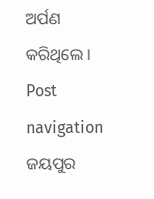ଅର୍ପଣ କରିଥିଲେ । Post navigation ଜୟପୁର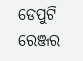ଡେପୁଟି ରେଞ୍ଜର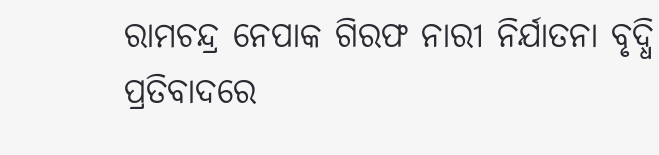ରାମଚନ୍ଦ୍ର ନେପାକ ଗିରଫ ନାରୀ ନିର୍ଯାତନା ବୃଦ୍ଧି ପ୍ରତିବାଦରେ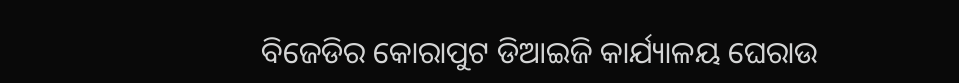ବିଜେଡିର କୋରାପୁଟ ଡିଆଇଜି କାର୍ଯ୍ୟାଳୟ ଘେରାଉ